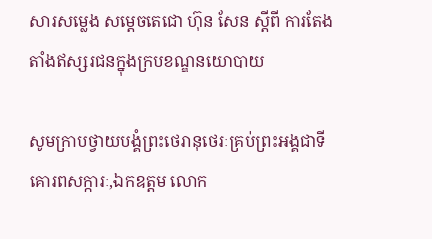សារសម្លេង សម្ដេចតេជោ ហ៊ុន សែន ស្តីពី ការតែងតាំងឥស្សរជនក្នុងក្របខណ្ឌនយោបាយ

សូមក្រាបថ្វាយបង្គំព្រះថេរានុថេរៈគ្រប់ព្រះអង្គជាទីគោរពសក្ការៈ,ឯកឧត្តម លោក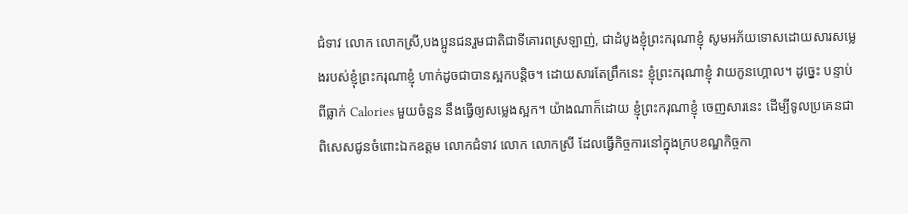ជំទាវ លោក លោកស្រី,បងប្អូនជនរួមជាតិជាទីគោរពស្រឡាញ់, ជាដំបូងខ្ញុំព្រះករុណាខ្ញុំ សូមអភ័យទោសដោយសារសម្លេងរបស់ខ្ញុំព្រះករុណាខ្ញុំ ហាក់ដូចជាបានស្អកបន្តិច។ ដោយសារតែព្រឹកនេះ ខ្ញុំព្រះករុណាខ្ញុំ វាយកូនហ្គោល។ ដូច្នេះ បន្ទាប់ពីធ្លាក់ Calories មួយចំនួន នឹងធ្វើឲ្យសម្លេងស្អក។ យ៉ាងណាក៏ដោយ ខ្ញុំព្រះករុណាខ្ញុំ ចេញសារនេះ ដើម្បីទូលប្រគេនជាពិសេសជូនចំពោះឯកឧត្តម លោកជំទាវ លោក លោកស្រី ដែលធ្វើកិច្ចការនៅក្នុងក្របខណ្ឌកិច្ចកា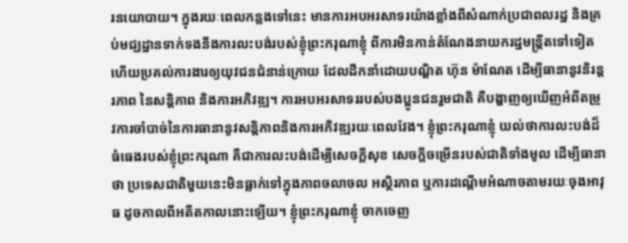រនយោបាយ។ ក្នុងរយៈពេលកន្លងទៅនេះ មានការអបអរសាទរយ៉ាងខ្លាំងពីសំណាក់ប្រជាពលរដ្ឋ និងគ្រប់មជ្ឃដ្ឋានទាក់ទងនឹងការលះបង់របស់ខ្ញុំព្រះករុណាខ្ញុំ ពីការមិនកាន់តំណែងនាយករដ្ឋមន្ត្រីតទៅទៀត ហើយប្រគល់ការងារឲ្យយុវជនជំនាន់ក្រោយ ដែលដឹកនាំដោយបណ្ឌិត ហ៊ុន ម៉ាណែត ដើម្បីធានានូវនិរន្តរភាព នៃសន្តិភាព និងការអភិវឌ្ឍ។ ការអបអរសាទររបស់បងប្អូនជនរួមជាតិ គឺបង្ហាញឲ្យឃើញអំពីតម្រូវការចាំបាច់នៃការធានានូវសន្តិភាពនិងការអភិវឌ្ឍរយៈពេលវែង។ ខ្ញុំព្រះករុណាខ្ញុំ យល់ថាការលះបង់ដ៏ធំធេងរបស់ខ្ញុំព្រះករុណា គឺជាការលះបង់ដើម្បីសេចក្តីសុខ សេចក្តីចម្រើនរបស់ជាតិទាំងមូល ដើម្បីធានាថា ប្រទេសជាតិមួយនេះមិនធ្លាក់ទៅក្នុងភាពចលាចល អស្ថិរភាព ឬការដណ្តើមអំណាចតាមរយៈចុងអាវុធ ដូចកាលពីអតីតកាលនោះឡើយ។ ខ្ញុំព្រះករុណាខ្ញុំ ចាកចេញ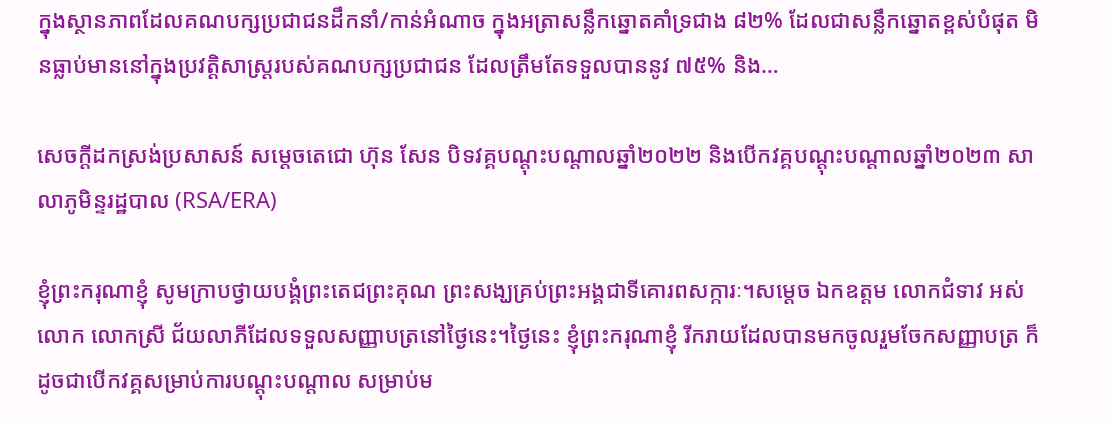ក្នុងស្ថានភាពដែលគណបក្សប្រជាជនដឹកនាំ/កាន់អំណាច ក្នុងអត្រាសន្លឹកឆ្នោតគាំទ្រជាង ៨២% ដែលជាសន្លឹកឆ្នោតខ្ពស់បំផុត មិនធ្លាប់មាននៅក្នុងប្រវត្តិសាស្ត្ររបស់គណបក្សប្រជាជន ដែលត្រឹមតែទទួលបាននូវ ៧៥% និង…

សេចក្តីដកស្រង់ប្រសាសន៍ សម្តេចតេជោ ហ៊ុន សែន បិទវគ្គបណ្តុះបណ្តាលឆ្នាំ២០២២ និងបើកវគ្គបណ្តុះបណ្តាលឆ្នាំ២០២៣ សាលាភូមិន្ទរដ្ឋបាល (RSA/ERA)

ខ្ញុំព្រះករុណាខ្ញុំ សូមក្រាបថ្វាយបង្គំព្រះតេជព្រះគុណ ព្រះសង្ឃគ្រប់ព្រះអង្គជាទីគោរពសក្ការៈ។សម្ដេច ឯកឧត្តម លោកជំទាវ អស់លោក លោកស្រី ជ័យលាភីដែលទទួលសញ្ញាបត្រនៅថ្ងៃនេះ។ថ្ងៃនេះ ខ្ញុំព្រះករុណាខ្ញុំ រីករាយដែលបានមកចូលរួមចែកសញ្ញាបត្រ ក៏ដូចជាបើកវគ្គសម្រាប់ការបណ្ដុះបណ្ដាល សម្រាប់ម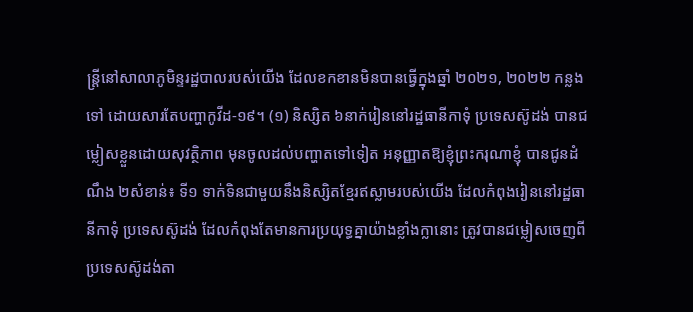ន្រ្តីនៅសាលាភូមិន្ទរដ្ឋបាលរបស់យើង ដែលខកខានមិនបានធ្វើក្នុងឆ្នាំ ២០២១, ២០២២ កន្លងទៅ ដោយសារតែបញ្ហាកូវីដ-១៩។ (១) និស្សិត ៦នាក់រៀននៅរដ្ឋធានីកាទុំ ប្រទេសស៊ូដង់ បានជម្លៀសខ្លួនដោយសុវត្ថិភាព មុនចូលដល់បញ្ហាតទៅទៀត អនុញ្ញាតឱ្យខ្ញុំព្រះករុណាខ្ញុំ បានជូនដំណឹង ២សំខាន់៖ ទី១ ទាក់ទិនជាមួយនឹងនិស្សិតខ្មែរឥស្លាមរបស់យើង ដែលកំពុងរៀននៅរដ្ឋធានីកាទុំ ប្រទេសស៊ូដង់ ដែលកំពុងតែមានការប្រយុទ្ធគ្នាយ៉ាងខ្លាំងក្លានោះ ត្រូវបានជម្លៀសចេញពីប្រទេសស៊ូដង់តា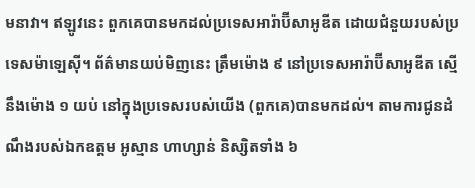មនាវា។ ឥឡូវនេះ ពួកគេបានមកដល់ប្រទេសអារ៉ាប៊ីសាអូឌីត ដោយជំនួយរបស់ប្រទេសម៉ាឡេស៊ី។ ព័ត៌មានយប់មិញនេះ ត្រឹមម៉ោង ៩ នៅប្រទេសអារ៉ាប៊ីសាអូឌីត ស្មើនឹងម៉ោង ១ យប់ នៅក្នុងប្រទេសរបស់យើង (ពួកគេ)បានមកដល់។ តាមការជូនដំណឹងរបស់ឯកឧត្តម អូស្មាន ហាហ្សាន់ និស្សិតទាំង ៦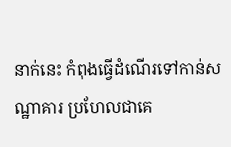នាក់នេះ កំពុងធ្វើដំណើរទៅកាន់សណ្ឋាគារ ប្រហែលជាគេ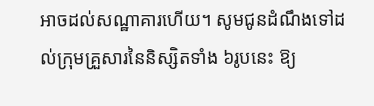អាចដល់សណ្ឋាគារហើយ។ សូមជូនដំណឹងទៅដល់ក្រុមគ្រួសារនៃនិស្សិតទាំង ៦រូបនេះ ឱ្យ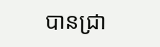បានជ្រា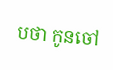បថា កូនចៅ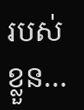របស់ខ្លួន…